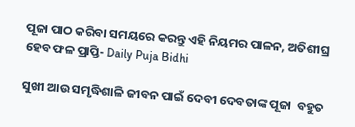ପୂଜା ପାଠ କରିବା ସମୟରେ କରନ୍ତୁ ଏହି ନିୟମର ପାଳନ, ଅତିଶୀଘ୍ର ହେବ ଫଳ ପ୍ରାପ୍ତି- Daily Puja Bidhi

ସୁଖୀ ଆଉ ସମୃଦ୍ଧିଶାଳି ଜୀବନ ପାଇଁ ଦେବୀ ଦେବତାଙ୍କ ପୂଜା  ବହୁତ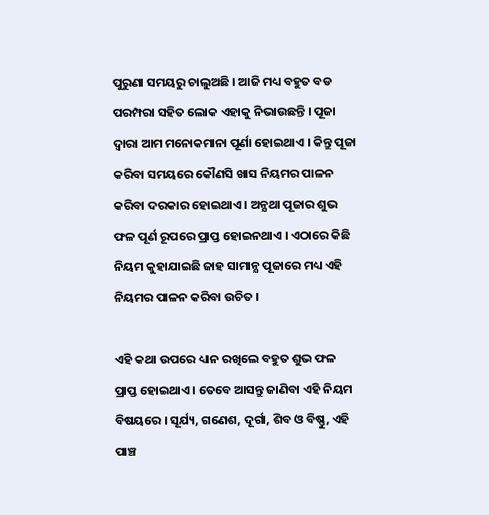ପୁରୁଣା ସମୟରୁ ଚାଲୁଅଛି । ଆଜି ମଧ୍ୟ ବହୁତ ବଡ ପରମ୍ପରା ସହିତ ଲୋକ ଏହାକୁ ନିଭାଉଛନ୍ତି । ପୂଜା ଦ୍ଵାରା ଆମ ମନୋକମାନା ପୂର୍ଣା ହୋଇଥାଏ । କିନ୍ତୁ ପୂଜା କରିବା ସମୟରେ କୌଣସି ଖାସ ନିୟମର ପାଳନ କରିବା ଦରକାର ହୋଇଥାଏ । ଅନ୍ଯଥା ପୂଜାର ଶୁଭ ଫଳ ପୂର୍ଣ ରୂପରେ ପ୍ରାପ୍ତ ହୋଇନଥାଏ । ଏଠାରେ କିଛି ନିୟମ କୁହାଯାଇଛି ଜାହ ସାମାନ୍ଯ ପୂଜାରେ ମଧ୍ୟ ଏହି ନିୟମର ପାଳନ କରିବା ଉଚିତ ।

ଏହି କଥା ଉପରେ ଧ୍ୟାନ ରଖିଲେ ବହୁତ ଶୁଭ ଫଳ ପ୍ରାପ୍ତ ହୋଇଥାଏ । ତେବେ ଆସନ୍ତୁ ଜାଣିବା ଏହି ନିୟମ ବିଷୟରେ । ସୂର୍ଯ୍ୟ, ଗଣେଶ, ଦୂର୍ଗା, ଶିବ ଓ ବିଷ୍ଣୁ, ଏହି ପାଞ୍ଚ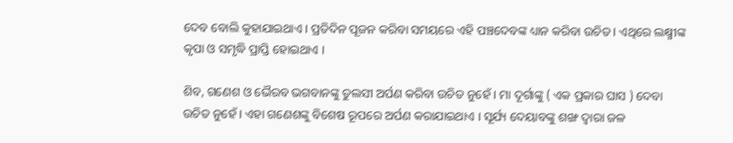ଦେବ ବୋଲି କୁହାଯାଇଥାଏ । ପ୍ରତିଦିନ ପୂଜନ କରିବା ସମୟରେ ଏହି ପଞ୍ଚଦେବଙ୍କ ଧ୍ୟାନ କରିବା ଉଚିତ । ଏଥିରେ ଲକ୍ଷ୍ମୀଙ୍କ କୃପା ଓ ସମୃଦ୍ଧି ପ୍ରାପ୍ତି ହୋଇଥାଏ ।

ଶିବ, ଗଣେଶ ଓ ଭୈରବ ଭଗବାନଙ୍କୁ ତୁଲସୀ ଅର୍ପଣ କରିବା ଉଚିତ ନୁହେଁ । ମା ଦୂର୍ଗାଙ୍କୁ ( ଏକ ପ୍ରକାର ଘାସ ) ଦେବା ଉଚିତ ନୁହେଁ । ଏହା ଗଣେଶଙ୍କୁ ବିଶେଷ ରୂପରେ ଅର୍ପଣ କରାଯାଇଥାଏ । ସୂର୍ଯ୍ୟ ଦେୟାବଙ୍କୁ ଶଙ୍ଖ ଦ୍ଵାରା ଜଳ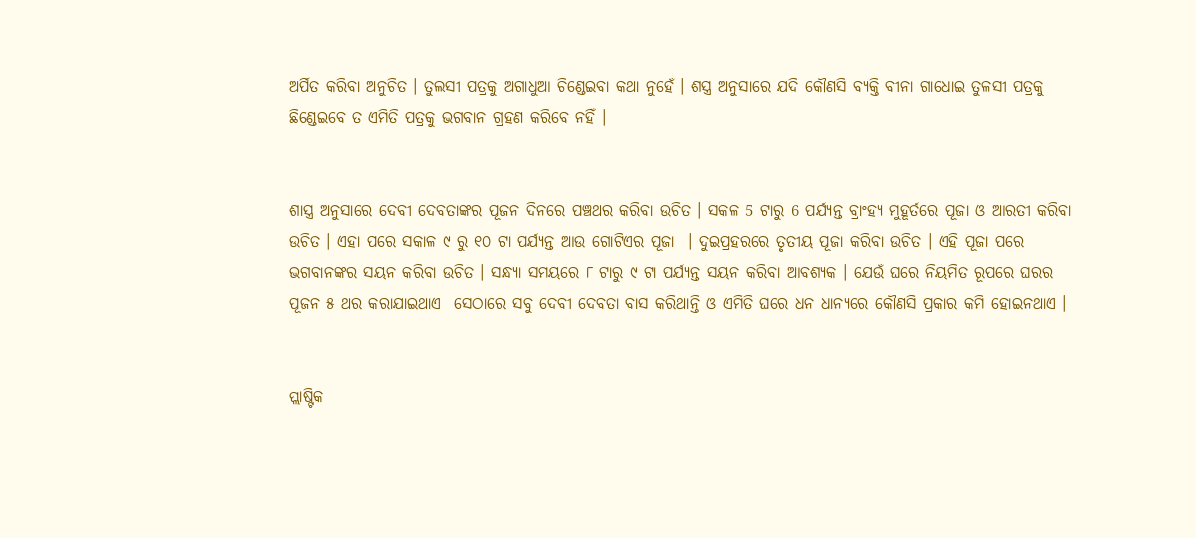ଅର୍ପିତ କରିବା ଅନୁଚିତ । ତୁଲସୀ ପତ୍ରକୁ ଅଗାଧୁଆ ଚିଣ୍ଡେଇବା କଥା ନୁହେଁ । ଶସ୍ତ୍ର ଅନୁସାରେ ଯଦି କୌଣସି ବ୍ୟକ୍ତି ବୀନା ଗାଧୋଇ ତୁଳସୀ ପତ୍ରକୁ ଛିଣ୍ଡେଇବେ ତ ଏମିତି ପତ୍ରକୁ ଭଗବାନ ଗ୍ରହଣ କରିବେ ନହିଁ ।


ଶାସ୍ତ୍ର ଅନୁସାରେ ଦେବୀ ଦେବତାଙ୍କର ପୂଜନ ଦିନରେ ପଞ୍ଚଥର କରିବା ଉଚିତ । ସକଳ 5 ଟାରୁ 6 ପର୍ଯ୍ୟନ୍ତ ବ୍ରାଂହ୍ୟ ମୁହୂର୍ତରେ ପୂଜା ଓ ଆରତୀ କରିବା ଉଚିତ । ଏହା ପରେ ସକାଳ ୯ ରୁ ୧୦ ଟା ପର୍ଯ୍ୟନ୍ତ ଆଉ ଗୋଟିଏର ପୂଜା  । ଦୁଇପ୍ରହରରେ ତୃତୀୟ ପୂଜା କରିବା ଉଚିତ । ଏହି ପୂଜା ପରେ ଭଗବାନଙ୍କର ସୟନ କରିବା ଉଚିତ । ସନ୍ଧ୍ଯା ସମୟରେ ୮ ଟାରୁ ୯ ଟା ପର୍ଯ୍ୟନ୍ତ ସୟନ କରିବା ଆବଶ୍ୟକ । ଯେଉଁ ଘରେ ନିୟମିତ ରୂପରେ ଘରର ପୂଜନ ୫ ଥର କରାଯାଇଥାଏ  ସେଠାରେ ସବୁ ଦେବୀ ଦେବତା ବାସ କରିଥାନ୍ତି ଓ ଏମିତି ଘରେ ଧନ ଧାନ୍ୟରେ କୌଣସି ପ୍ରକାର କମି ହୋଇନଥାଏ ।


ପ୍ଲାଷ୍ଟିକ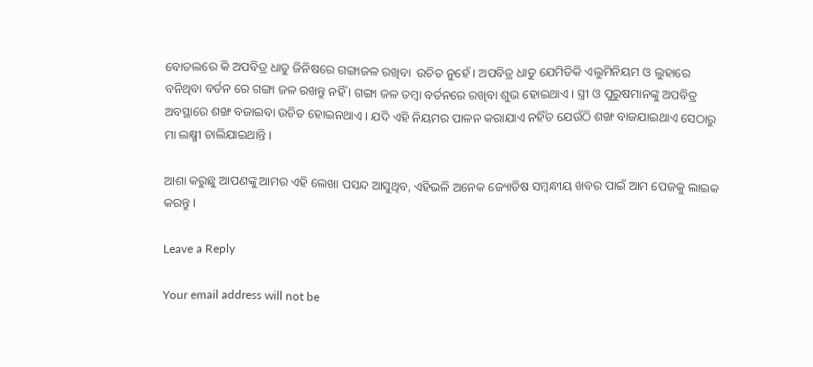ବୋତଲରେ କି ଅପବିତ୍ର ଧାତୁ ଜିନିଷରେ ଗଙ୍ଗାଜଳ ରଖିବା  ଉଚିତ ନୁହେଁ । ଅପବିତ୍ର ଧାତୁ ଯେମିତିକି ଏଲୁମିନିୟମ ଓ ଲୁହାରେ ବନିଥିବା ବର୍ତନ ରେ ଗଙ୍ଗା ଜଳ ରଖନ୍ତୁ ନହିଁ । ଗଙ୍ଗା ଜଳ ତମ୍ବା ବର୍ତନରେ ରଖିବା ଶୁଭ ହୋଇଥାଏ । ସ୍ତ୍ରୀ ଓ ପୁରୁଷମାନଙ୍କୁ ଅପବିତ୍ର ଅବସ୍ଥାରେ ଶଙ୍ଖ ବଜାଇବା ଉଚିତ ହୋଇନଥାଏ । ଯଦି ଏହି ନିୟମର ପାଳନ କରାଯାଏ ନହିଁତ ଯେଉଁଠି ଶଙ୍ଖ ବାଜଯାଇଥାଏ ସେଠାରୁ ମା ଲକ୍ଷ୍ମୀ ଚାଲିଯାଇଥାନ୍ତି ।

ଆଶା କରୁଛୁ ଆପଣଙ୍କୁ ଆମର ଏହି ଲେଖା ପସନ୍ଦ ଆସୁଥିବ, ଏହିଭଳି ଅନେକ ଜ୍ୟୋତିଷ ସମ୍ବନ୍ଧୀୟ ଖବର ପାଇଁ ଆମ ପେଜକୁ ଲାଇକ କରନ୍ତୁ ।

Leave a Reply

Your email address will not be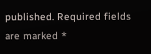published. Required fields are marked *